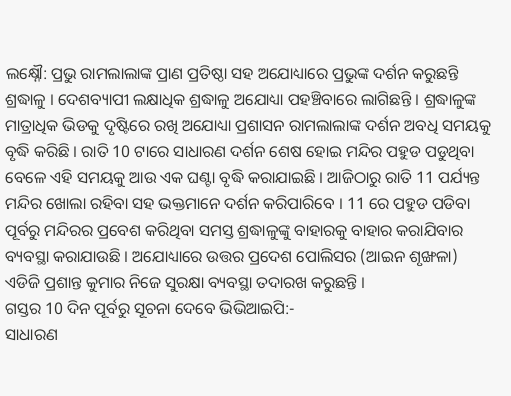ଲକ୍ଷ୍ନୌ: ପ୍ରଭୁ ରାମଲାଲାଙ୍କ ପ୍ରାଣ ପ୍ରତିଷ୍ଠା ସହ ଅଯୋଧ୍ୟାରେ ପ୍ରଭୁଙ୍କ ଦର୍ଶନ କରୁଛନ୍ତି ଶ୍ରଦ୍ଧାଳୁ । ଦେଶବ୍ୟାପୀ ଲକ୍ଷାଧିକ ଶ୍ରଦ୍ଧାଳୁ ଅଯୋଧ୍ୟା ପହଞ୍ଚିବାରେ ଲାଗିଛନ୍ତି । ଶ୍ରଦ୍ଧାଳୁଙ୍କ ମାତ୍ରାଧିକ ଭିଡକୁ ଦୃଷ୍ଟିରେ ରଖି ଅଯୋଧ୍ୟା ପ୍ରଶାସନ ରାମଲାଲାଙ୍କ ଦର୍ଶନ ଅବଧି ସମୟକୁ ବୃଦ୍ଧି କରିଛି । ରାତି 10 ଟାରେ ସାଧାରଣ ଦର୍ଶନ ଶେଷ ହୋଇ ମନ୍ଦିର ପହୁଡ ପଡୁଥିବା ବେଳେ ଏହି ସମୟକୁ ଆଉ ଏକ ଘଣ୍ଟା ବୃଦ୍ଧି କରାଯାଇଛି । ଆଜିଠାରୁ ରାତି 11 ପର୍ଯ୍ୟନ୍ତ ମନ୍ଦିର ଖୋଲା ରହିବା ସହ ଭକ୍ତମାନେ ଦର୍ଶନ କରିପାରିବେ । 11 ରେ ପହୁଡ ପଡିବା ପୂର୍ବରୁ ମନ୍ଦିରର ପ୍ରବେଶ କରିଥିବା ସମସ୍ତ ଶ୍ରଦ୍ଧାଳୁଙ୍କୁ ବାହାରକୁ ବାହାର କରାଯିବାର ବ୍ୟବସ୍ଥା କରାଯାଉଛି । ଅଯୋଧ୍ୟାରେ ଉତ୍ତର ପ୍ରଦେଶ ପୋଲିସର (ଆଇନ ଶୃଙ୍ଖଳା) ଏଡିଜି ପ୍ରଶାନ୍ତ କୁମାର ନିଜେ ସୁରକ୍ଷା ବ୍ୟବସ୍ଥା ତଦାରଖ କରୁଛନ୍ତି ।
ଗସ୍ତର 10 ଦିନ ପୂର୍ବରୁ ସୂଚନା ଦେବେ ଭିଭିଆଇପି:-
ସାଧାରଣ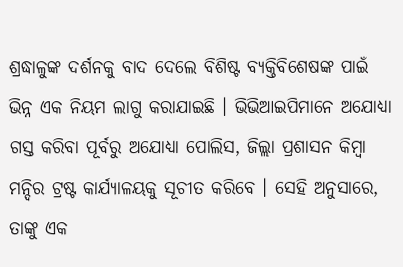ଶ୍ରଦ୍ଧାଳୁଙ୍କ ଦର୍ଶନକୁ ବାଦ ଦେଲେ ବିଶିଷ୍ଟ ବ୍ୟକ୍ତିବିଶେଷଙ୍କ ପାଇଁ ଭିନ୍ନ ଏକ ନିୟମ ଲାଗୁ କରାଯାଇଛି । ଭିଭିଆଇପିମାନେ ଅଯୋଧ୍ୟା ଗସ୍ତ କରିବା ପୂର୍ବରୁ ଅଯୋଧ୍ୟା ପୋଲିସ, ଜିଲ୍ଲା ପ୍ରଶାସନ କିମ୍ବା ମନ୍ଦିର ଟ୍ରଷ୍ଟ କାର୍ଯ୍ୟାଳୟକୁ ସୂଚୀତ କରିବେ । ସେହି ଅନୁସାରେ, ତାଙ୍କୁ ଏକ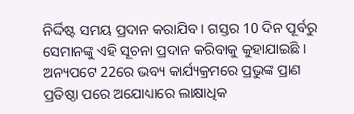ନିର୍ଦ୍ଦିଷ୍ଟ ସମୟ ପ୍ରଦାନ କରାଯିବ । ଗସ୍ତର 10 ଦିନ ପୂର୍ବରୁ ସେମାନଙ୍କୁ ଏହି ସୂଚନା ପ୍ରଦାନ କରିବାକୁ କୁହାଯାଇଛି । ଅନ୍ୟପଟେ 22ରେ ଭବ୍ୟ କାର୍ଯ୍ୟକ୍ରମରେ ପ୍ରଭୁଙ୍କ ପ୍ରାଣ ପ୍ରତିଷ୍ଠା ପରେ ଅଯୋଧ୍ୟାରେ ଲାକ୍ଷାଧିକ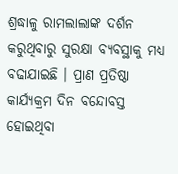ଶ୍ରଦ୍ଧାଳୁ ରାମଲାଲାଙ୍କ ଦର୍ଶନ କରୁଥିବାରୁ ସୁରକ୍ଷା ବ୍ୟବସ୍ଥାକୁ ମଧ୍ୟ ବଢାଯାଇଛି । ପ୍ରାଣ ପ୍ରତିଷ୍ଠା କାର୍ଯ୍ୟକ୍ରମ ଦିନ ବନ୍ଦୋବସ୍ତ ହୋଇଥିବା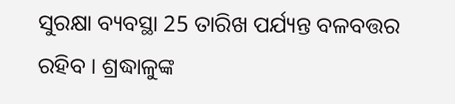ସୁରକ୍ଷା ବ୍ୟବସ୍ଥା 25 ତାରିଖ ପର୍ଯ୍ୟନ୍ତ ବଳବତ୍ତର ରହିବ । ଶ୍ରଦ୍ଧାଳୁଙ୍କ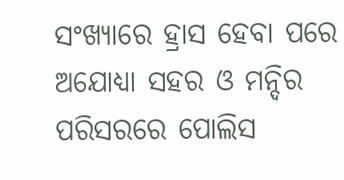ସଂଖ୍ୟାରେ ହ୍ରାସ ହେବା ପରେ ଅଯୋଧ୍ୟା ସହର ଓ ମନ୍ଦିର ପରିସରରେ ପୋଲିସ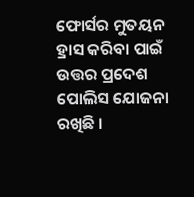ଫୋର୍ସର ମୁତୟନ ହ୍ରାସ କରିବା ପାଇଁ ଉତ୍ତର ପ୍ରଦେଶ ପୋଲିସ ଯୋଜନା ରଖିଛି ।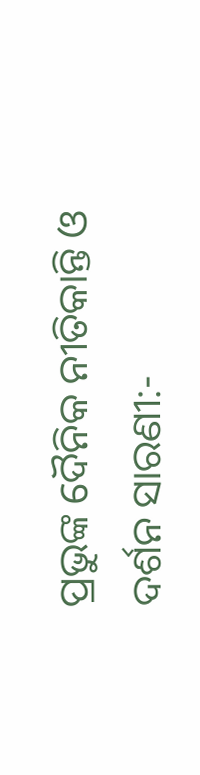ପ୍ରଭୁଙ୍କ ଦୈନିକ ନୀତିକାନ୍ତି ଓ ଦର୍ଶନ ସାରଣୀ:-